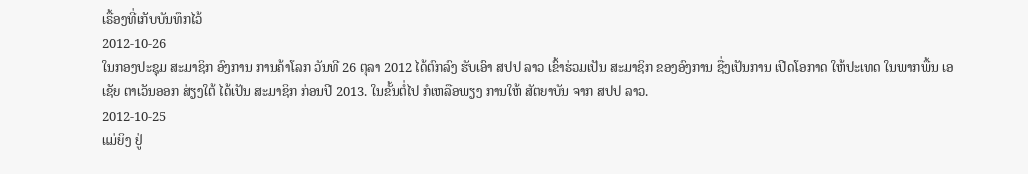ເຣື້ອງທີ່ເກັບບັນທຶກໄວ້
2012-10-26
ໃນກອງປະຊຸມ ສະມາຊິກ ອົງການ ການຄ້າໂລກ ວັນທີ 26 ຕຸລາ 2012 ໄດ້ຕົກລົງ ຮັບເອົາ ສປປ ລາວ ເຂົ້າຮ່ວມເປັນ ສະມາຊິກ ຂອງອົງການ ຊື່ງເປັນການ ເປີດໂອກາດ ໃຫ້ປະເທດ ໃນພາກພື້ນ ເອເຊັຍ ຕາເວັນອອກ ສ່ຽງໃຕ້ ໄດ້ເປັນ ສະມາຊິກ ກ່ອນປີ 2013. ໃນຂັ້ນຕໍ່ໄປ ກໍເຫລືອພຽງ ການໃຫ້ ສັຕຍາບັນ ຈາກ ສປປ ລາວ.
2012-10-25
ແມ່ຍິງ ຢູ່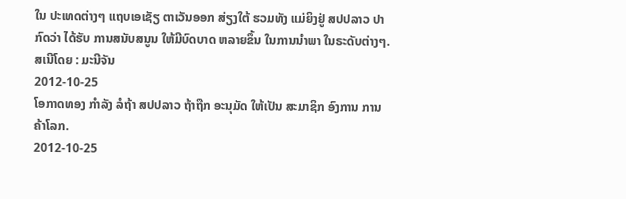ໃນ ປະເທດຕ່າງໆ ແຖບເອເຊັຽ ຕາເວັນອອກ ສ່ຽງໃຕ້ ຮວມທັງ ແມ່ຍິງຢູ່ ສປປລາວ ປາກົດວ່າ ໄດ້ຮັບ ການສນັບສນູນ ໃຫ້ມີບົດບາດ ຫລາຍຂຶ້ນ ໃນການນໍາພາ ໃນຣະດັບຕ່າງໆ. ສເນີໂດຍ : ມະນີຈັນ
2012-10-25
ໂອກາດທອງ ກຳລັງ ລໍຖ້າ ສປປລາວ ຖ້າຖືກ ອະນຸມັດ ໃຫ້ເປັນ ສະມາຊິກ ອົງການ ການຄ້າໂລກ.
2012-10-25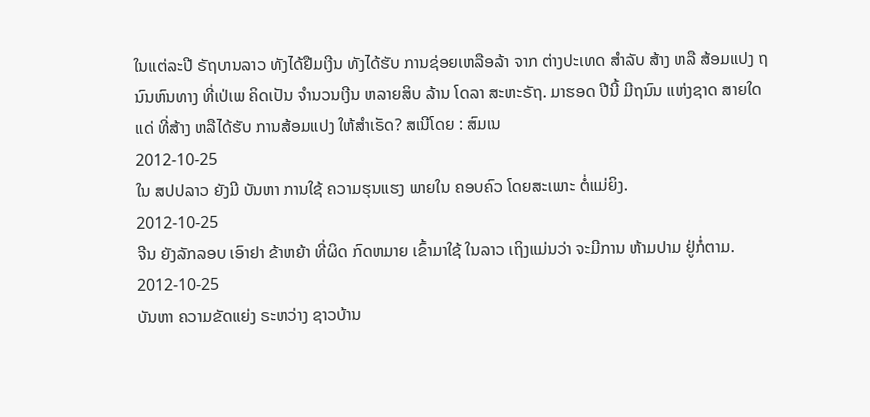ໃນແຕ່ລະປີ ຣັຖບານລາວ ທັງໄດ້ຢືມເງີນ ທັງໄດ້ຮັບ ການຊ່ອຍເຫລືອລ້າ ຈາກ ຕ່າງປະເທດ ສຳລັບ ສ້າງ ຫລື ສ້ອມແປງ ຖນົນຫົນທາງ ທີ່ເປ່ເພ ຄິດເປັນ ຈຳນວນເງີນ ຫລາຍສິບ ລ້ານ ໂດລາ ສະຫະຣັຖ. ມາຮອດ ປີນີ້ ມີຖນົນ ແຫ່ງຊາດ ສາຍໃດແດ່ ທີ່ສ້າງ ຫລືໄດ້ຮັບ ການສ້ອມແປງ ໃຫ້ສຳເຣັດ? ສເນີໂດຍ : ສົມເນ
2012-10-25
ໃນ ສປປລາວ ຍັງມີ ບັນຫາ ການໃຊ້ ຄວາມຮຸນແຮງ ພາຍໃນ ຄອບຄົວ ໂດຍສະເພາະ ຕໍ່ແມ່ຍິງ.
2012-10-25
ຈີນ ຍັງລັກລອບ ເອົາຢາ ຂ້າຫຍ້າ ທີ່ຜິດ ກົດຫມາຍ ເຂົ້າມາໃຊ້ ໃນລາວ ເຖິງແມ່ນວ່າ ຈະມີການ ຫ້າມປາມ ຢູ່ກໍ່ຕາມ.
2012-10-25
ບັນຫາ ຄວາມຂັດແຍ່ງ ຣະຫວ່າງ ຊາວບ້ານ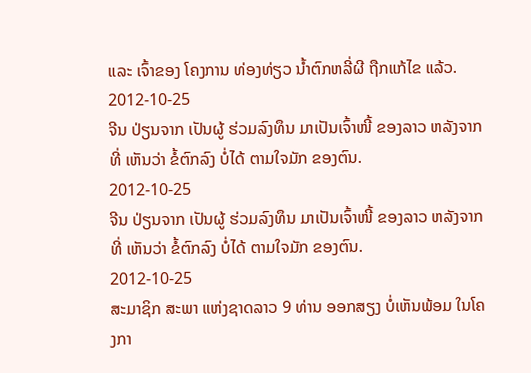ແລະ ເຈົ້າຂອງ ໂຄງການ ທ່ອງທ່ຽວ ນໍ້າຕົກຫລີ່ຜີ ຖືກແກ້ໄຂ ແລ້ວ.
2012-10-25
ຈີນ ປ່ຽນຈາກ ເປັນຜູ້ ຮ່ວມລົງທຶນ ມາເປັນເຈົ້າໜີ້ ຂອງລາວ ຫລັງຈາກທີ່ ເຫັນວ່າ ຂໍ້ຕົກລົງ ບໍ່ໄດ້ ຕາມໃຈມັກ ຂອງຕົນ.
2012-10-25
ຈີນ ປ່ຽນຈາກ ເປັນຜູ້ ຮ່ວມລົງທຶນ ມາເປັນເຈົ້າໜີ້ ຂອງລາວ ຫລັງຈາກທີ່ ເຫັນວ່າ ຂໍ້ຕົກລົງ ບໍ່ໄດ້ ຕາມໃຈມັກ ຂອງຕົນ.
2012-10-25
ສະມາຊິກ ສະພາ ແຫ່ງຊາດລາວ 9 ທ່ານ ອອກສຽງ ບໍ່ເຫັນພ້ອມ ໃນໂຄງກາ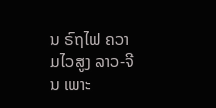ນ ຣົຖໄຟ ຄວາມໄວສູງ ລາວ-ຈີນ ເພາະ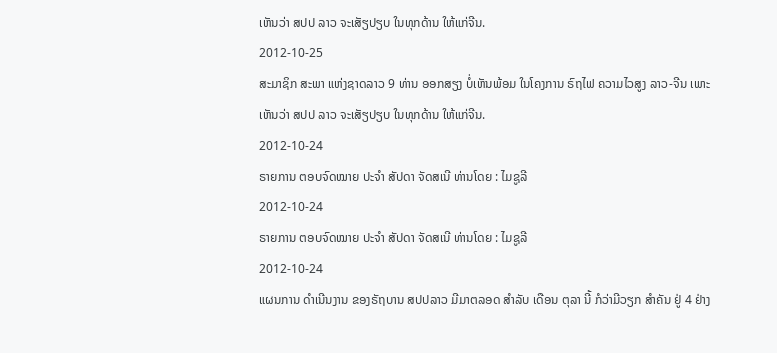ເຫັນວ່າ ສປປ ລາວ ຈະເສັຽປຽບ ໃນທຸກດ້ານ ໃຫ້ແກ່ຈີນ.
2012-10-25
ສະມາຊິກ ສະພາ ແຫ່ງຊາດລາວ 9 ທ່ານ ອອກສຽງ ບໍ່ເຫັນພ້ອມ ໃນໂຄງການ ຣົຖໄຟ ຄວາມໄວສູງ ລາວ-ຈີນ ເພາະເຫັນວ່າ ສປປ ລາວ ຈະເສັຽປຽບ ໃນທຸກດ້ານ ໃຫ້ແກ່ຈີນ.
2012-10-24
ຣາຍການ ຕອບຈົດໝາຍ ປະຈຳ ສັປດາ ຈັດສເນີ ທ່ານໂດຍ : ໄມຊູລີ
2012-10-24
ຣາຍການ ຕອບຈົດໝາຍ ປະຈຳ ສັປດາ ຈັດສເນີ ທ່ານໂດຍ : ໄມຊູລີ
2012-10-24
ແຜນການ ດຳເນີນງານ ຂອງຣັຖບານ ສປປລາວ ມີມາຕລອດ ສຳລັບ ເດືອນ ຕຸລາ ນີ້ ກໍວ່າມີວຽກ ສຳຄັນ ຢູ່ 4 ຢ່າງ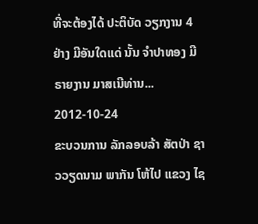ທີ່ຈະຕ້ອງໄດ້ ປະຕິບັດ ວຽກງານ 4 ຢ່າງ ມີອັນໃດແດ່ ນັ້ນ ຈຳປາທອງ ມີຣາຍງານ ມາສເນີທ່ານ...
2012-10-24
ຂະບວນການ ລັກລອບລ້າ ສັຕປ່າ ຊາວວຽດນາມ ພາກັນ ໂຫ້ໄປ ແຂວງ ໄຊ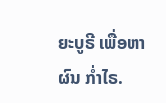ຍະບູຣີ ເພື່ອຫາຜົນ ກໍ່າໄຣ.